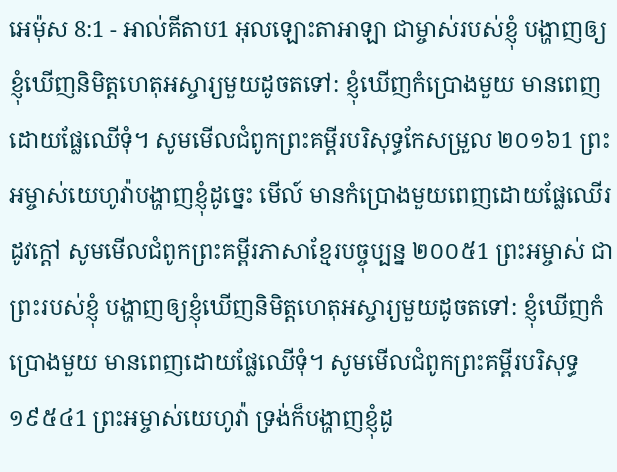អេម៉ុស 8:1 - អាល់គីតាប1 អុលឡោះតាអាឡា ជាម្ចាស់របស់ខ្ញុំ បង្ហាញឲ្យខ្ញុំឃើញនិមិត្តហេតុអស្ចារ្យមួយដូចតទៅ: ខ្ញុំឃើញកំប្រោងមួយ មានពេញដោយផ្លែឈើទុំ។ សូមមើលជំពូកព្រះគម្ពីរបរិសុទ្ធកែសម្រួល ២០១៦1 ព្រះអម្ចាស់យេហូវ៉ាបង្ហាញខ្ញុំដូច្នេះ មើល៍ មានកំប្រោងមួយពេញដោយផ្លែឈើរដូវក្តៅ សូមមើលជំពូកព្រះគម្ពីរភាសាខ្មែរបច្ចុប្បន្ន ២០០៥1 ព្រះអម្ចាស់ ជាព្រះរបស់ខ្ញុំ បង្ហាញឲ្យខ្ញុំឃើញនិមិត្តហេតុអស្ចារ្យមួយដូចតទៅ: ខ្ញុំឃើញកំប្រោងមួយ មានពេញដោយផ្លែឈើទុំ។ សូមមើលជំពូកព្រះគម្ពីរបរិសុទ្ធ ១៩៥៤1 ព្រះអម្ចាស់យេហូវ៉ា ទ្រង់ក៏បង្ហាញខ្ញុំដូ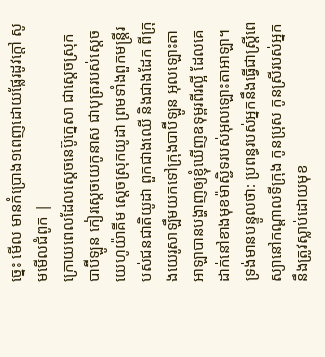ច្នេះ មើល មានកំប្រោង១ពេញដោយផ្លែរដូវក្តៅ សូមមើលជំពូក |
ក្រោយពេលដែលស្តេចនេប៊ូក្នេសា ជាស្ដេចស្រុកបាប៊ីឡូន កៀរស្តេចយេកូនាស ជាបុត្ររបស់ស្តេចយេហូយ៉ាគីម ស្ដេចស្រុកយូដា ព្រមទាំងពួកមន្ត្រីរបស់ជនជាតិយូដា ពួកជាងឈើ និងជាងដែក ពីក្រុងយេរូសាឡឹមយកទៅក្រុងបាប៊ីឡូន អុលឡោះតាអាឡាបានបង្ហាញឲ្យខ្ញុំឃើញឧទុម្ពរពីរល្អី ដែលគេដាក់នៅខាងមុខម៉ាស្ជិទរបស់អុលឡោះតាអាឡា។
ទ្រង់មានបន្ទូលថា: ប្រពន្ធរបស់អ្នកនឹងធ្វើជាស្ត្រីពេស្យានៅកណ្ដាលទីក្រុង កូនប្រុស កូនស្រីរបស់អ្នកនឹងត្រូវស្លាប់ដោយមុខ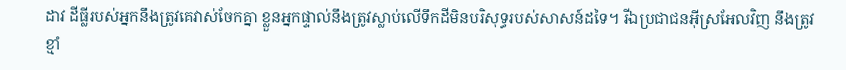ដាវ ដីធ្លីរបស់អ្នកនឹងត្រូវគេវាស់ចែកគ្នា ខ្លួនអ្នកផ្ទាល់នឹងត្រូវស្លាប់លើទឹកដីមិនបរិសុទ្ធរបស់សាសន៍ដទៃ។ រីឯប្រជាជនអ៊ីស្រអែលវិញ នឹងត្រូវខ្មាំ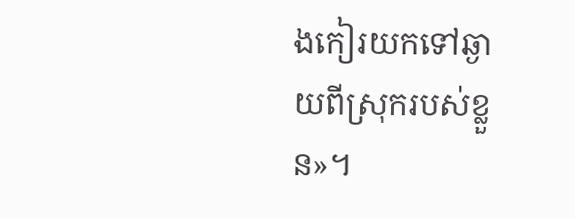ងកៀរយកទៅឆ្ងាយពីស្រុករបស់ខ្លួន»។